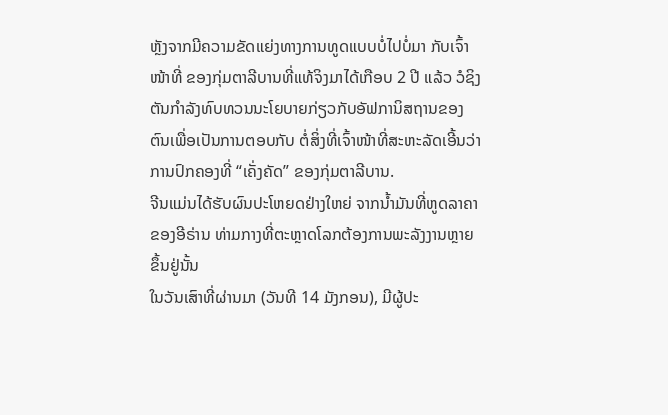ຫຼັງຈາກມີຄວາມຂັດແຍ່ງທາງການທູດແບບບໍ່ໄປບໍ່ມາ ກັບເຈົ້າໜ້າທີ່ ຂອງກຸ່ມຕາລີບານທີ່ແທ້ຈິງມາໄດ້ເກືອບ 2 ປີ ແລ້ວ ວໍຊິງຕັນກຳລັງທົບທວນນະໂຍບາຍກ່ຽວກັບອັຟການິສຖານຂອງຕົນເພື່ອເປັນການຕອບກັບ ຕໍ່ສິ່ງທີ່ເຈົ້າໜ້າທີ່ສະຫະລັດເອີ້ນວ່າການປົກຄອງທີ່ “ເຄັ່ງຄັດ” ຂອງກຸ່ມຕາລີບານ.
ຈີນແມ່ນໄດ້ຮັບຜົນປະໂຫຍດຢ່າງໃຫຍ່ ຈາກນ້ຳມັນທີ່ຫູດລາຄາຂອງອີຣ່ານ ທ່າມກາງທີ່ຕະຫຼາດໂລກຕ້ອງການພະລັງງານຫຼາຍຂຶ້ນຢູ່ນັ້ນ
ໃນວັນເສົາທີ່ຜ່ານມາ (ວັນທີ 14 ມັງກອນ), ມີຜູ້ປະ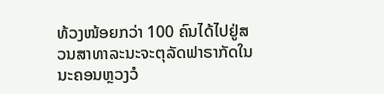ທ້ວງໜ້ອຍກວ່າ 100 ຄົນໄດ້ໄປຢູ່ສວນສາທາລະນະຈະຕຸລັດຟາຣາກັດໃນນະຄອນຫຼວງວໍ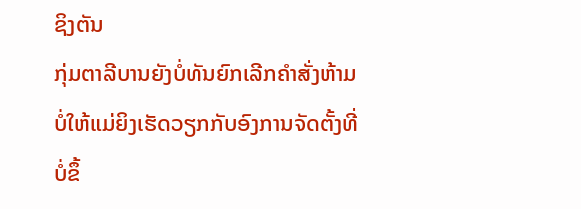ຊິງຕັນ
ກຸ່ມຕາລີບານຍັງບໍ່ທັນຍົກເລີກຄຳສັ່ງຫ້າມບໍ່ໃຫ້ແມ່ຍິງເຮັດວຽກກັບອົງການຈັດຕັ້ງທີ່ບໍ່ຂຶ້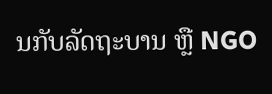ນກັບລັດຖະບານ ຫຼື NGO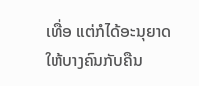ເທື່ອ ແຕ່ກໍໄດ້ອະນຸຍາດໃຫ້ບາງຄົນກັບຄືນ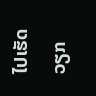ໄປເຮັດວຽກ